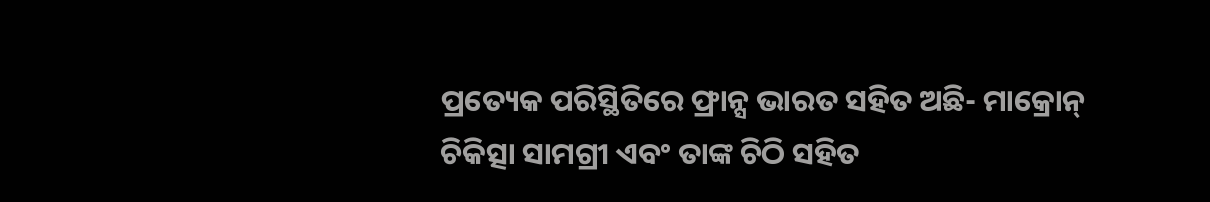ପ୍ରତ୍ୟେକ ପରିସ୍ଥିତିରେ ଫ୍ରାନ୍ସ ଭାରତ ସହିତ ଅଛି- ମାକ୍ରୋନ୍
ଚିକିତ୍ସା ସାମଗ୍ରୀ ଏବଂ ତାଙ୍କ ଚିଠି ସହିତ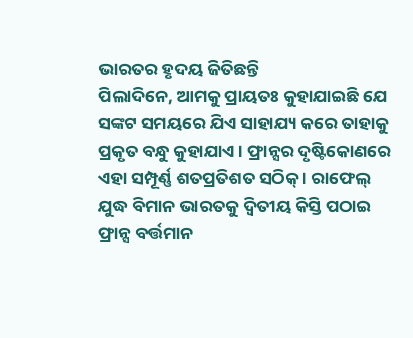ଭାରତର ହୃଦୟ ଜିତିଛନ୍ତି
ପିଲାଦିନେ, ଆମକୁ ପ୍ରାୟତଃ କୁହାଯାଇଛି ଯେ ସଙ୍କଟ ସମୟରେ ଯିଏ ସାହାଯ୍ୟ କରେ ତାହାକୁ ପ୍ରକୃତ ବନ୍ଧୁ କୁହାଯାଏ । ଫ୍ରାନ୍ସର ଦୃଷ୍ଟିକୋଣରେ ଏହା ସମ୍ପୂର୍ଣ୍ଣ ଶତପ୍ରତିଶତ ସଠିକ୍ । ରାଫେଲ୍ ଯୁଦ୍ଧ ବିମାନ ଭାରତକୁ ଦ୍ୱିତୀୟ କିସ୍ତି ପଠାଇ ଫ୍ରାନ୍ସ ବର୍ତ୍ତମାନ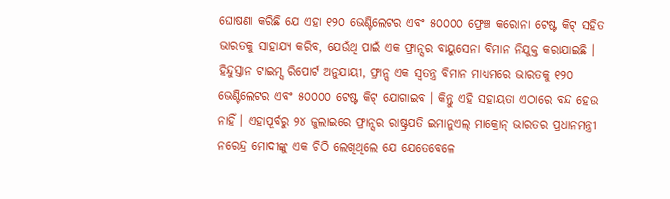ଘୋଷଣା କରିଛି ଯେ ଏହା ୧୨୦ ଭେଣ୍ଟିଲେଟର ଏବଂ ୫୦୦୦୦ ଫ୍ରେଞ୍ଚ କରୋନା ଟେଷ୍ଟ କିଟ୍ ସହିତ ଭାରତକୁ ସାହାଯ୍ୟ କରିବ, ଯେଉଁଥି ପାଇଁ ଏକ ଫ୍ରାନ୍ସର ବାୟୁସେନା ବିମାନ ନିଯୁକ୍ତ କରାଯାଇଛି ।
ହିନ୍ଦୁସ୍ତାନ ଟାଇମ୍ସ ରିପୋର୍ଟ ଅନୁଯାୟୀ, ଫ୍ରାନ୍ସ ଏକ ସ୍ୱତନ୍ତ୍ର ବିମାନ ମାଧ୍ୟମରେ ଭାରତକୁ ୧୨୦ ଭେଣ୍ଟିଲେଟର ଏବଂ ୫୦୦୦୦ ଟେଷ୍ଟ କିଟ୍ ଯୋଗାଇବ । କିନ୍ତୁ ଏହି ସହାୟତା ଏଠାରେ ବନ୍ଦ ହେଉ ନାହିଁ । ଏହାପୂର୍ବରୁ ୨୪ ଜୁଲାଇରେ ଫ୍ରାନ୍ସର ରାଷ୍ଟ୍ରପତି ଇମାନୁଏଲ୍ ମାକ୍ରୋନ୍ ଭାରତର ପ୍ରଧାନମନ୍ତ୍ରୀ ନରେନ୍ଦ୍ର ମୋଦୀଙ୍କୁ ଏକ ଚିଠି ଲେଖିଥିଲେ ଯେ ଯେତେବେଳେ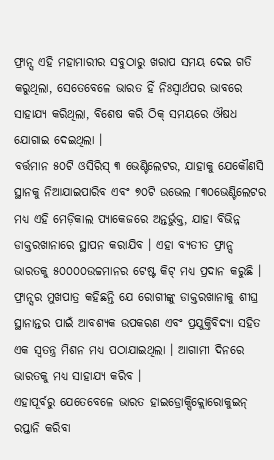ଫ୍ରାନ୍ସ ଏହି ମହାମାରୀର ସବୁଠାରୁ ଖରାପ ସମୟ ଦେଇ ଗତି କରୁଥିଲା, ସେତେବେଳେ ଭାରତ ହିଁ ନିଃସ୍ୱାର୍ଥପର ଭାବରେ ସାହାଯ୍ୟ କରିଥିଲା, ବିଶେଷ କରି ଠିକ୍ ସମୟରେ ଔଷଧ ଯୋଗାଇ ଦେଇଥିଲା ।
ବର୍ତ୍ତମାନ ୫୦ଟି ଓସିରିସ୍ ୩ ଭେଣ୍ଟିଲେଟର, ଯାହାକୁ ଯେକୌଣସି ସ୍ଥାନକୁ ନିଆଯାଇପାରିବ ଏବଂ ୭୦ଟି ଉଭେଲ ୮୩୦ଭେଣ୍ଟିଲେଟର ମଧ୍ୟ ଏହି ମେଡ଼ିକାଲ ପ୍ୟାକେଜରେ ଅନ୍ତର୍ଭୁକ୍ତ, ଯାହା ବିଭିନ୍ନ ଡାକ୍ତରଖାନାରେ ସ୍ଥାପନ କରାଯିବ । ଏହା ବ୍ୟତୀତ ଫ୍ରାନ୍ସ ଭାରତକୁ ୫୦୦୦୦ଉଚ୍ଚମାନର ଟେଷ୍ଟ କିଟ୍ ମଧ୍ୟ ପ୍ରଦାନ କରୁଛି । ଫ୍ରାନ୍ସର ମୁଖପାତ୍ର କହିଛନ୍ତି ଯେ ରୋଗୀଙ୍କୁ ଡାକ୍ତରଖାନାକୁ ଶୀଘ୍ର ସ୍ଥାନାନ୍ତର ପାଇଁ ଆବଶ୍ୟକ ଉପକରଣ ଏବଂ ପ୍ରଯୁକ୍ତିବିଦ୍ୟା ସହିତ ଏକ ସ୍ୱତନ୍ତ୍ର ମିଶନ ମଧ୍ୟ ପଠାଯାଇଥିଲା । ଆଗାମୀ ଦିନରେ ଭାରତକୁ ମଧ୍ୟ ସାହାଯ୍ୟ କରିବ ।
ଏହାପୂର୍ବରୁ ଯେତେବେଳେ ଭାରତ ହାଇଡ୍ରୋକ୍ସିକ୍ଲୋରୋକୁଇନ୍ ରପ୍ତାନି କରିବା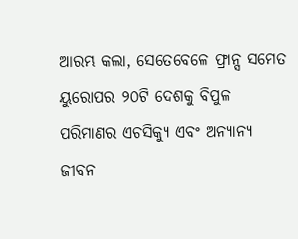ଆରମ୍ଭ କଲା, ସେତେବେଳେ ଫ୍ରାନ୍ସ ସମେତ ୟୁରୋପର ୨୦ଟି ଦେଶକୁ ବିପୁଳ ପରିମାଣର ଏଚସିକ୍ୟୁ ଏବଂ ଅନ୍ୟାନ୍ୟ ଜୀବନ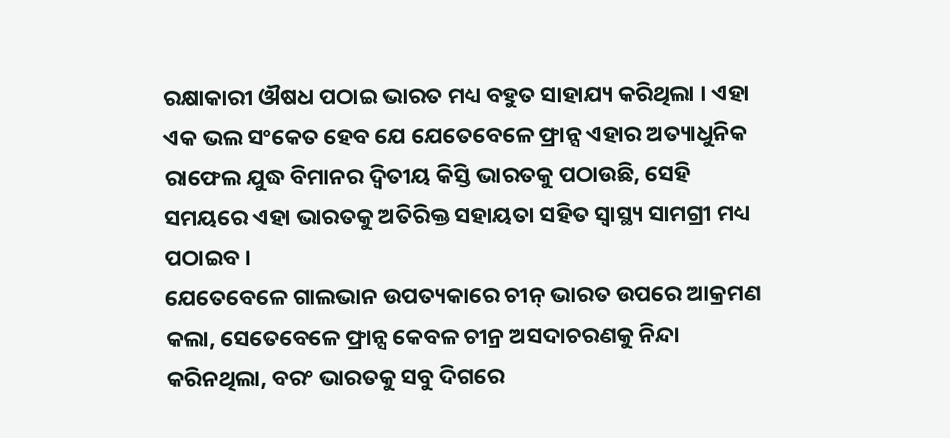ରକ୍ଷାକାରୀ ଔଷଧ ପଠାଇ ଭାରତ ମଧ୍ୟ ବହୁତ ସାହାଯ୍ୟ କରିଥିଲା । ଏହା ଏକ ଭଲ ସଂକେତ ହେବ ଯେ ଯେତେବେଳେ ଫ୍ରାନ୍ସ ଏହାର ଅତ୍ୟାଧୁନିକ ରାଫେଲ ଯୁଦ୍ଧ ବିମାନର ଦ୍ୱିତୀୟ କିସ୍ତି ଭାରତକୁ ପଠାଉଛି, ସେହି ସମୟରେ ଏହା ଭାରତକୁ ଅତିରିକ୍ତ ସହାୟତା ସହିତ ସ୍ୱାସ୍ଥ୍ୟ ସାମଗ୍ରୀ ମଧ୍ୟ ପଠାଇବ ।
ଯେତେବେଳେ ଗାଲଭାନ ଉପତ୍ୟକାରେ ଚୀନ୍ ଭାରତ ଉପରେ ଆକ୍ରମଣ କଲା, ସେତେବେଳେ ଫ୍ରାନ୍ସ କେବଳ ଚୀନ୍ର ଅସଦାଚରଣକୁ ନିନ୍ଦା କରିନଥିଲା, ବରଂ ଭାରତକୁ ସବୁ ଦିଗରେ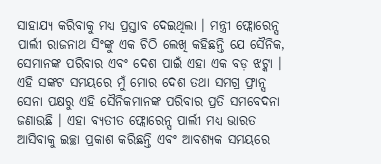ସାହାଯ୍ୟ କରିବାକୁ ମଧ୍ୟ ପ୍ରସ୍ତାବ ଦେଇଥିଲା । ମନ୍ତ୍ରୀ ଫ୍ଲୋରେନ୍ସ ପାର୍ଲୀ ରାଜନାଥ ସିଂଙ୍କୁ ଏକ ଚିଠି ଲେଖି କହିଛନ୍ତି ଯେ ସୈନିକ, ସେମାନଙ୍କ ପରିବାର ଏବଂ ଦେଶ ପାଇଁ ଏହା ଏକ ବଡ଼ ଝଟ୍କା । ଏହି ସଙ୍କଟ ସମୟରେ ମୁଁ ମୋର ଦେଶ ତଥା ସମଗ୍ର ଫ୍ରାନ୍ସ ସେନା ପକ୍ଷରୁ ଏହି ସୈନିକମାନଙ୍କ ପରିବାର ପ୍ରତି ସମବେଦନା ଜଣାଉଛି । ଏହା ବ୍ୟତୀତ ଫ୍ଲୋରେନ୍ସ ପାର୍ଲୀ ମଧ୍ୟ ଭାରତ ଆସିବାକୁ ଇଚ୍ଛା ପ୍ରକାଶ କରିଛନ୍ତି ଏବଂ ଆବଶ୍ୟକ ସମୟରେ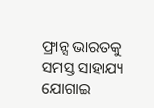ଫ୍ରାନ୍ସ ଭାରତକୁ ସମସ୍ତ ସାହାଯ୍ୟ ଯୋଗାଇ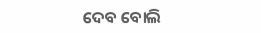ଦେବ ବୋଲି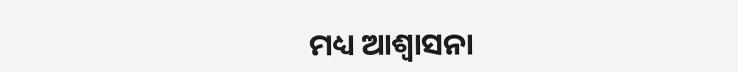ମଧ୍ୟ ଆଶ୍ୱାସନା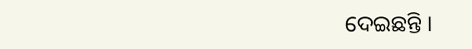ଦେଇଛନ୍ତି ।